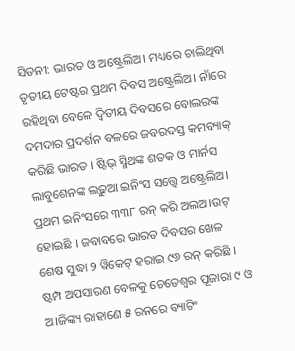ସିଡନୀ: ଭାରତ ଓ ଅଷ୍ଟ୍ରେଲିଅ। ମଧ୍ୟରେ ଚାଲିଥିବା ତୃତୀୟ ଟେଷ୍ଟର ପ୍ରଥମ ଦିବସ ଅଷ୍ଟ୍ରେଲିଅ। ନାଁରେ ରହିଥିବା ବେଳେ ଦ୍ୱିତୀୟ ଦିବସରେ ବୋଲରଙ୍କ ଦମଦାର ପ୍ରଦର୍ଶନ ବଳରେ ଜବରଦସ୍ତ କମବ୍ୟାକ୍ କରିଛି ଭାରତ । ଷ୍ଟିଭ୍ ସ୍ମିଥଙ୍କ ଶତକ ଓ ମାର୍ନସ ଲାବୁଶେନଙ୍କ ଲଢ଼ୁଆ ଇନିଂସ ସତ୍ତ୍ୱେ ଅଷ୍ଟ୍ରେଲିଅ। ପ୍ରଥମ ଇନିଂସରେ ୩୩୮ ରନ୍ କରି ଅଲଅ।ଉଟ୍ ହୋଇଛି । ଜବାବରେ ଭାରତ ଦିବସର ଖେଳ ଶେଷ ସୁଦ୍ଧା ୨ ୱିକେଟ୍ ହରାଇ ୯୬ ରନ୍ କରିଛି । ଷ୍ଟମ୍ପ ଅପସାରଣ ବେଳକୁ ଚେତେଶ୍ୱର ପୂଜାରା ୯ ଓ ଅ।ଜିଙ୍କ୍ୟ ରାହାଣେ ୫ ରନରେ ବ୍ୟାଟିଂ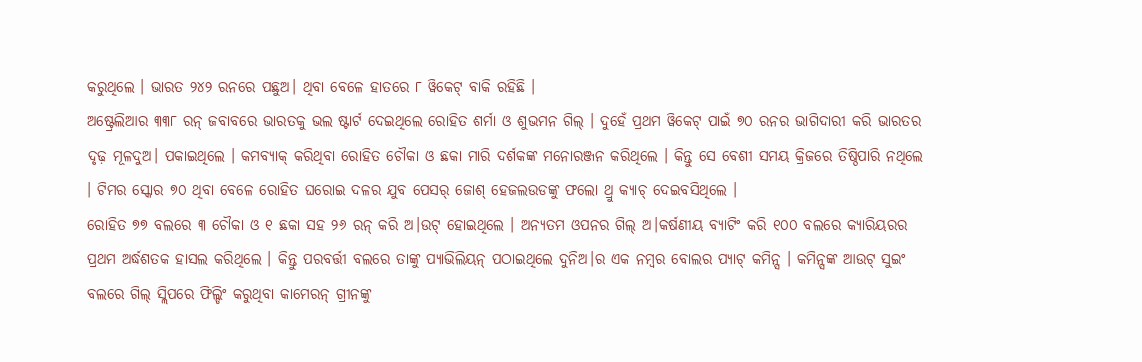କରୁଥିଲେ । ଭାରତ ୨୪୨ ରନରେ ପଛୁଅ। ଥିବା ବେଳେ ହାତରେ ୮ ୱିକେଟ୍ ବାକି ରହିଛି ।
ଅଷ୍ଟ୍ରେଲିଆର ୩୩୮ ରନ୍ ଜବାବରେ ଭାରତକୁ ଭଲ ଷ୍ଟାର୍ଟ ଦେଇଥିଲେ ରୋହିତ ଶର୍ମା ଓ ଶୁଭମନ ଗିଲ୍ । ଦୁହେଁ ପ୍ରଥମ ୱିକେଟ୍ ପାଇଁ ୭୦ ରନର ଭାଗିଦାରୀ କରି ଭାରତର ଦୃଢ଼ ମୂଳଦୁଅ। ପକାଇଥିଲେ । କମବ୍ୟାକ୍ କରିଥିବା ରୋହିତ ଚୌକା ଓ ଛକା ମାରି ଦର୍ଶକଙ୍କ ମନୋରଞ୍ଜନ କରିଥିଲେ । କିନ୍ତୁ ସେ ବେଶୀ ସମୟ କ୍ରିଜରେ ତିଷ୍ଠିପାରି ନଥିଲେ । ଟିମର ସ୍କୋର ୭୦ ଥିବା ବେଳେ ରୋହିତ ଘରୋଇ ଦଳର ଯୁବ ପେସର୍ ଜୋଶ୍ ହେଜଲଉଡଙ୍କୁ ଫଲୋ ଥ୍ରୁ କ୍ୟାଚ୍ ଦେଇବସିଥିଲେ ।
ରୋହିତ ୭୭ ବଲରେ ୩ ଚୌକା ଓ ୧ ଛକା ସହ ୨୬ ରନ୍ କରି ଅ।ଉଟ୍ ହୋଇଥିଲେ । ଅନ୍ୟତମ ଓପନର ଗିଲ୍ ଅ।କର୍ଷଣୀୟ ବ୍ୟାଟିଂ କରି ୧୦୦ ବଲରେ କ୍ୟାରିୟରର ପ୍ରଥମ ଅର୍ଦ୍ଧଶତକ ହାସଲ କରିଥିଲେ । କିନ୍ତୁ ପରବର୍ତ୍ତୀ ବଲରେ ତାଙ୍କୁ ପ୍ୟାଭିଲିୟନ୍ ପଠାଇଥିଲେ ଦୁନିଅ।ର ଏକ ନମ୍ବର ବୋଲର ପ୍ୟାଟ୍ କମିନ୍ସ । କମିନ୍ସଙ୍କ ଆଉଟ୍ ସୁଇଂ ବଲରେ ଗିଲ୍ ସ୍ଲିପରେ ଫିଲ୍ଡିଂ କରୁଥିବା କାମେରନ୍ ଗ୍ରୀନଙ୍କୁ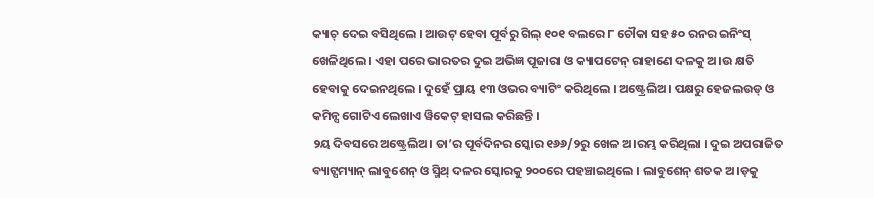କ୍ୟାଚ୍ ଦେଇ ବସିଥିଲେ । ଆଉଟ୍ ହେବା ପୂର୍ବରୁ ଗିଲ୍ ୧୦୧ ବଲରେ ୮ ଚୌକା ସହ ୫୦ ରନର ଇନିଂସ୍ ଖେଳିଥିଲେ । ଏହା ପରେ ଭାରତର ଦୁଇ ଅଭିଜ୍ଞ ପୂଜାରା ଓ କ୍ୟାପଟେନ୍ ରାହାଣେ ଦଳକୁ ଅ।ଉ କ୍ଷତି ହେବାକୁ ଦେଇନଥିଲେ । ଦୁହେଁ ପ୍ରାୟ ୧୩ ଓଭର ବ୍ୟାଟିଂ କରିଥିଲେ । ଅଷ୍ଟ୍ରେଲିଅ। ପକ୍ଷରୁ ହେଜଲଉଡ୍ ଓ କମିନ୍ସ ଗୋଟିଏ ଲେଖାଏ ୱିକେଟ୍ ହାସଲ କରିଛନ୍ତି ।
୨ୟ ଦିବସରେ ଅଷ୍ଟ୍ରେଲିଅ। ତା’ର ପୂର୍ବଦିନର ସ୍କୋର ୧୬୬/୨ରୁ ଖେଳ ଅ।ରମ୍ଭ କରିଥିଲା । ଦୁଇ ଅପରାଜିତ ବ୍ୟାଟ୍ସମ୍ୟାନ୍ ଲାବୁଶେନ୍ ଓ ସ୍ମିଥ୍ ଦଳର ସ୍କୋରକୁ ୨୦୦ରେ ପହଞ୍ଚାଇଥିଲେ । ଲାବୁଶେନ୍ ଶତକ ଅ।ଡ଼କୁ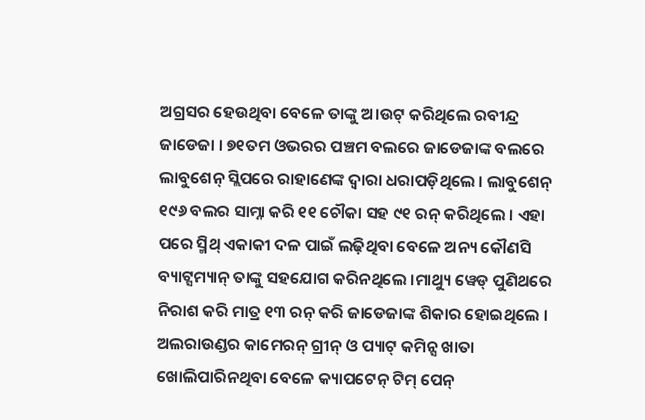ଅଗ୍ରସର ହେଉଥିବା ବେଳେ ତାଙ୍କୁ ଅ।ଉଟ୍ କରିଥିଲେ ରବୀନ୍ଦ୍ର ଜାଡେଜା । ୭୧ତମ ଓଭରର ପଞ୍ଚମ ବଲରେ ଜାଡେଜାଙ୍କ ବଲରେ ଲାବୁଶେନ୍ ସ୍ଲିପରେ ରାହାଣେଙ୍କ ଦ୍ୱାରା ଧରାପଡ଼ିଥିଲେ । ଲାବୁଶେନ୍ ୧୯୬ ବଲର ସାମ୍ନା କରି ୧୧ ଚୌକା ସହ ୯୧ ରନ୍ କରିଥିଲେ । ଏହା ପରେ ସ୍ମିଥ୍ ଏକାକୀ ଦଳ ପାଇଁ ଲଢ଼ିଥିବା ବେଳେ ଅନ୍ୟ କୌଣସି ବ୍ୟାଟ୍ସମ୍ୟାନ୍ ତାଙ୍କୁ ସହଯୋଗ କରିନଥିଲେ ।ମାଥ୍ୟୁ ୱେଡ୍ ପୁଣିଥରେ ନିରାଶ କରି ମାତ୍ର ୧୩ ରନ୍ କରି ଜାଡେଜାଙ୍କ ଶିକାର ହୋଇଥିଲେ ।
ଅଲରାଉଣ୍ଡର କାମେରନ୍ ଗ୍ରୀନ୍ ଓ ପ୍ୟାଟ୍ କମିନ୍ସ ଖାତା ଖୋଲିପାରିନଥିବା ବେଳେ କ୍ୟାପଟେନ୍ ଟିମ୍ ପେନ୍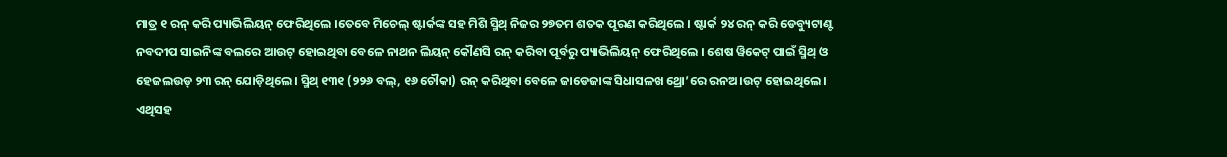ମାତ୍ର ୧ ରନ୍ କରି ପ୍ୟାଭିଲିୟନ୍ ଫେରିଥିଲେ ।ତେବେ ମିଚେଲ୍ ଷ୍ଟାର୍କଙ୍କ ସହ ମିଶି ସ୍ମିଥ୍ ନିଜର ୨୭ତମ ଶତକ ପୂରଣ କରିଥିଲେ । ଷ୍ଟାର୍କ ୨୪ ରନ୍ କରି ଡେବ୍ୟୁଟାଣ୍ଟ ନବଦୀପ ସାଇନିଙ୍କ ବଲରେ ଆଉଟ୍ ହୋଇଥିବା ବେଳେ ନାଥନ ଲିୟନ୍ କୌଣସି ରନ୍ କରିବା ପୂର୍ବରୁ ପ୍ୟାଭିଲିୟନ୍ ଫେରିଥିଲେ । ଶେଷ ୱିକେଟ୍ ପାଇଁ ସ୍ମିଥ୍ ଓ ହେଜଲଉଡ୍ ୨୩ ରନ୍ ଯୋଡ଼ିଥିଲେ । ସ୍ମିଥ୍ ୧୩୧ (୨୨୬ ବଲ୍, ୧୬ ଚୌକା) ରନ୍ କରିଥିବା ବେଳେ ଜାଡେଜାଙ୍କ ସିଧାସଳଖ ଥ୍ରୋ’ରେ ରନଅ।ଉଟ୍ ହୋଇଥିଲେ । ଏଥିସହ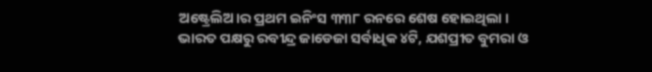ଅଷ୍ଟ୍ରେଲିଅ।ର ପ୍ରଥମ ଇନିଂସ ୩୩୮ ରନରେ ଶେଷ ହୋଇଥିଲା । ଭାରତ ପକ୍ଷରୁ ରବୀନ୍ଦ୍ର ଜାଡେଜା ସର୍ବାଧିକ ୪ଟି, ଯଶପ୍ରୀତ ବୁମରା ଓ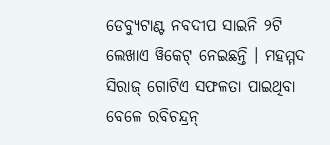ଡେବ୍ୟୁଟାଣ୍ଟ ନବଦୀପ ସାଇନି ୨ଟି ଲେଖାଏ ୱିକେଟ୍ ନେଇଛନ୍ତି । ମହମ୍ମଦ ସିରାଜ୍ ଗୋଟିଏ ସଫଳତା ପାଇଥିବା ବେଳେ ରବିଚନ୍ଦ୍ରନ୍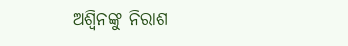ଅଶ୍ୱିନଙ୍କୁ ନିରାଶ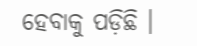ହେବାକୁ ପଡ଼ିଛି ।